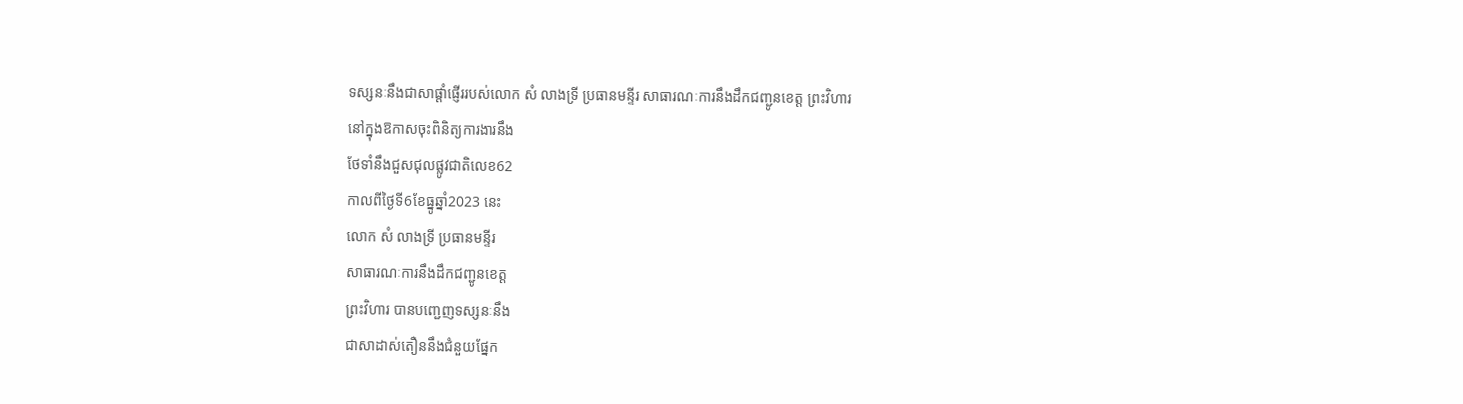ទស្សនៈនឹងជាសាផ្តាំផ្ញើររបស់លោក សំ លាងទ្រី ប្រធានមន្ទីរ សាធារណៈការនឹងដឹកជញ្ជូនខេត្ត ព្រះវិហារ
នៅក្នុងឱកាសចុះពិនិត្យការងារនឹង
ថែទាំនឹងជួសជុលផ្លូវជាតិលេខ62
កាលពីថ្ងៃទី6ខែធ្នូឆ្នាំ2023 នេះ
លោក សំ លាងទ្រី ប្រធានមន្ទីរ
សាធារណៈការនឹងដឹកជញ្ជូនខេត្ត
ព្រះវិហារ បានបញ្ជេញទស្សនៈនឹង
ជាសាដាស់តឿននឹងជំនួយផ្នែក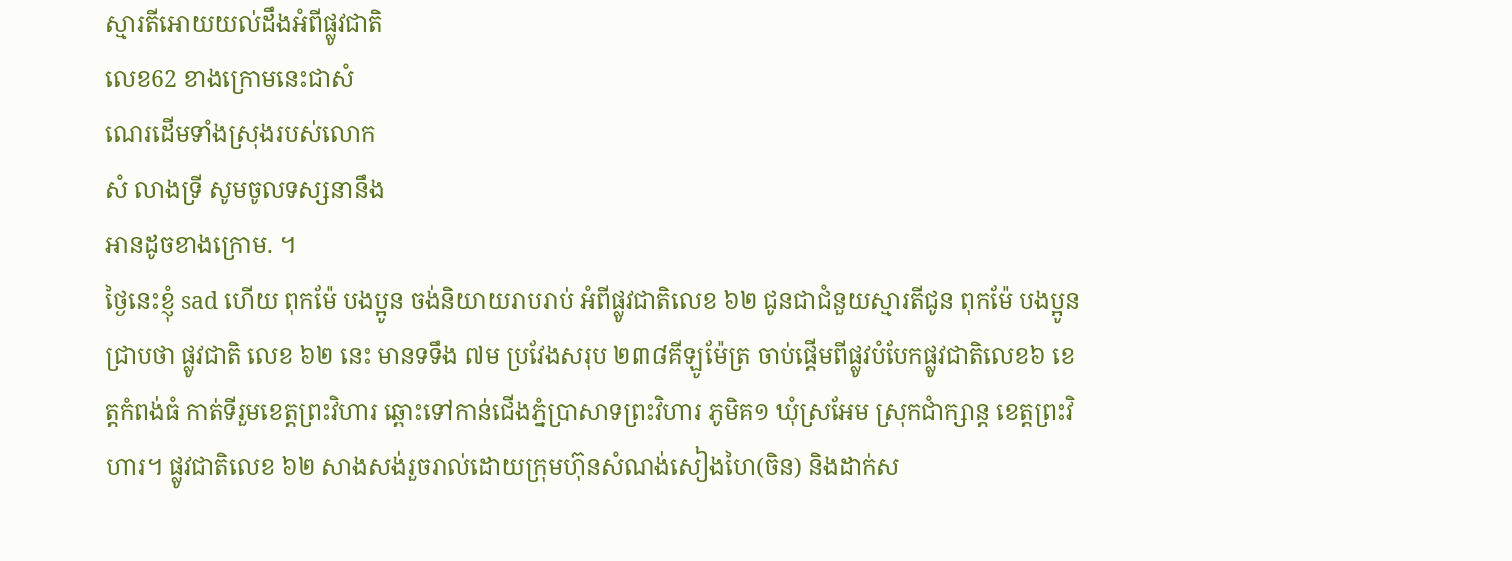ស្មារតីអោយយល់ដឹងអំពីផ្លូវជាតិ
លេខ62 ខាងក្រោមនេះជាសំ
ណេរដើមទាំងស្រុងរបស់លោក
សំ លាងទ្រី សូមចូលទស្សនានឹង
អានដូចខាងក្រោម. ។
ថ្ងៃនេះខ្ញុំ sad ហើយ ពុកម៉ែ បងប្អូន ចង់និយាយរាបរាប់ អំពីផ្លូវជាតិលេខ ៦២ ជូនជាជំនួយស្មារតីជូន ពុកម៉ែ បងប្អូនជ្រាបថា ផ្លូវជាតិ លេខ ៦២ នេះ មានទទឹង ៧ម ប្រវែងសរុប ២៣៨គីឡូម៉ែត្រ ចាប់ផ្តើមពីផ្លូវបំបែកផ្លូវជាតិលេខ៦ ខេត្តកំពង់ធំ កាត់ទីរួមខេត្តព្រះវិហារ ឆ្ពោះទៅកាន់ជើងភ្នំប្រាសាទព្រះវិហារ ភូមិគ១ ឃុំស្រអែម ស្រុកជាំក្សាន្ត ខេត្តព្រះវិហារ។ ផ្លូវជាតិលេខ ៦២ សាងសង់រួចរាល់ដោយក្រុមហ៊ុនសំណង់សៀងហៃ(ចិន) និងដាក់ស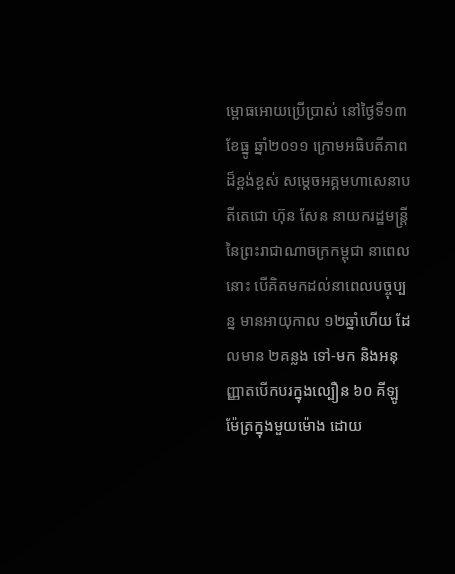ម្ពោធអោយប្រើប្រាស់ នៅថ្ងៃទី១៣ ខែធ្នូ ឆ្នាំ២០១១ ក្រោមអធិបតីភាពដ៏ខ្ពង់ខ្ពស់ សម្ដេចអគ្គមហាសេនាបតីតេជោ ហ៊ុន សែន នាយករដ្ឋមន្ត្រី នៃព្រះរាជាណាចក្រកម្ពុជា នាពេលនោះ បើគិតមកដល់នាពេលបច្ចុប្បន្ន មានអាយុកាល ១២ឆ្នាំហើយ ដែលមាន ២គន្លង ទៅ-មក និងអនុញ្ញាតបើកបរក្នុងល្បឿន ៦០ គីឡូម៉ែត្រក្នុងមួយម៉ោង ដោយ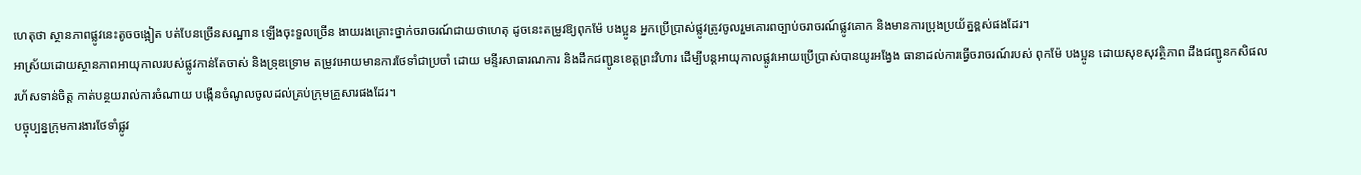ហេតុថា ស្ថានភាពផ្លូវនេះតូចចង្អៀត បត់បែនច្រើនសណ្ឋាន ឡើងចុះទួលច្រើន ងាយរងគ្រោះថ្នាក់ចរាចរណ៍ជាយថាហេតុ ដូចនេះតម្រូវឱ្យពុកម៉ែ បងប្អូន អ្នកប្រើប្រាស់ផ្លូវត្រូវចូលរួមគោរពច្បាប់ចរាចរណ៍ផ្លូវគោក និងមានការប្រុងប្រយ័ត្នខ្ពស់ផងដែរ។
អាស្រ័យដោយស្ថានភាពអាយុកាលរបស់ផ្លូវកាន់តែចាស់ និងទ្រុឌទ្រោម តម្រូវអោយមានការថែទាំជាប្រចាំ ដោយ មន្ទីរសាធារណការ និងដឹកជញ្ជូនខេត្តព្រះវិហារ ដើម្បីបន្តអាយុកាលផ្លូវអោយប្រើប្រាស់បានយូរអង្វែង ធានាដល់ការធ្វើចរាចរណ៍របស់ ពុកម៉ែ បងប្អូន ដោយសុខសុវត្ថិភាព ដឹងជញ្ជូនកសិផលរហ័សទាន់ចិត្ត កាត់បន្ថយរាល់ការចំណាយ បង្កើនចំណូលចូលដល់គ្រប់ក្រុមគ្រួសារផងដែរ។
បច្ចុប្បន្នក្រុមការងារថែទាំផ្លូវ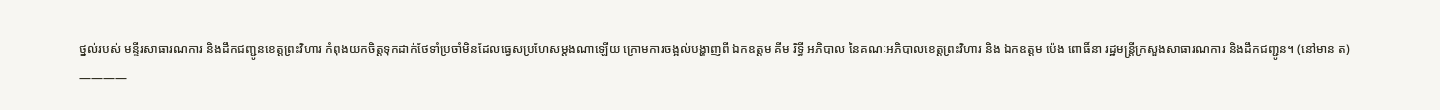ថ្នល់របស់ មន្ទីរសាធារណការ និងដឹកជញ្ជូនខេត្តព្រះវិហារ កំពុងយកចិត្តទុកដាក់ថែទាំប្រចាំមិនដែលធ្វេសប្រហែសម្ដងណាឡើយ ក្រោមការចង្អល់បង្ហាញពី ឯកឧត្តម គីម រិទ្ធី អភិបាល នៃគណៈអភិបាលខេត្តព្រះវិហារ និង ឯកឧត្តម ប៉េង ពោធិ៍នា រដ្ឋមន្ត្រីក្រសួងសាធារណការ និងដឹកជញ្ជូន។ (នៅមាន ត)
————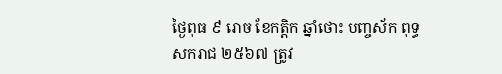ថ្ងៃពុធ ៩ រោច ខែកត្តិក ឆ្នាំថោះ បញ្ចស័ក ពុទ្ធសករាជ ២៥៦៧ ត្រូវ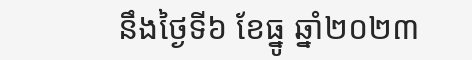នឹងថ្ងៃទី៦ ខែធ្នូ ឆ្នាំ២០២៣